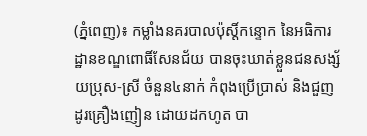(ភ្នំពេញ)៖ កម្លាំងនគរបាលប៉ុស្តិ៍កន្ទោក នៃអធិការដ្ឋានខណ្ឌពោធិ៍សែនជ័យ បានចុះឃាត់ខ្លួនជនសង្ស័យប្រុស-ស្រី ចំនួន៤នាក់ កំពុងប្រើប្រាស់ និងជួញដូរគ្រឿងញៀន ដោយដកហូត បា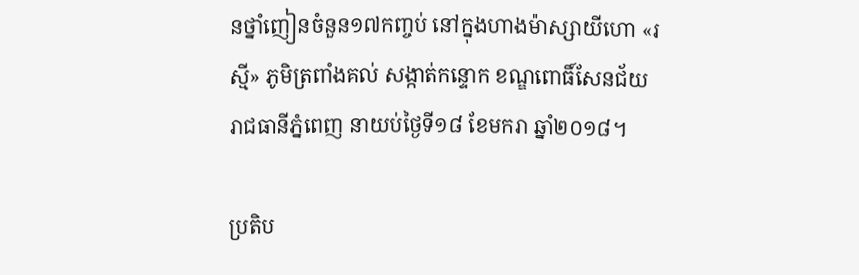នថ្នាំញៀនចំនួន១៧កញ្ចប់ នៅក្នុងហាងម៉ាស្សាយីហោ «រស្មី» ភូមិត្រពាំងគល់ សង្កាត់កន្ទោក ខណ្ឌពោធិ៍សែនជ័យ រាជធានីភ្នំពេញ នាយប់ថ្ងៃទី១៨ ខែមករា ឆ្នាំ២០១៨។

ប្រតិប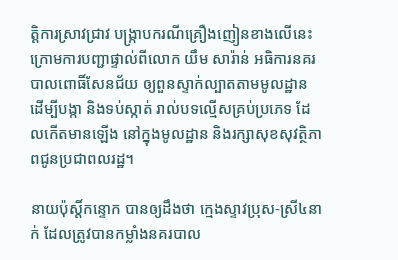ត្តិការស្រាវជ្រាវ បង្ក្រាបករណីគ្រឿងញៀនខាងលើនេះ ក្រោមការបញ្ជាផ្ទាល់ពីលោក យឹម សារ៉ាន់ អធិការនគរបាលពោធិ៍សែនជ័យ ឲ្យពួនស្ទាក់ល្បាតតាមមូលដ្ឋាន ដើម្បីបង្កា និងទប់ស្កាត់ រាល់បទល្មើសគ្រប់ប្រភេទ ដែលកើតមានឡើង នៅក្នុងមូលដ្ឋាន និងរក្សាសុខសុវត្ថិភាពជូនប្រជាពលរដ្ឋ។

នាយប៉ុស្តិ៍កន្ទោក បានឲ្យដឹងថា ក្មេងស្ទាវប្រុស-ស្រី៤នាក់ ដែលត្រូវបានកម្លាំងនគរបាល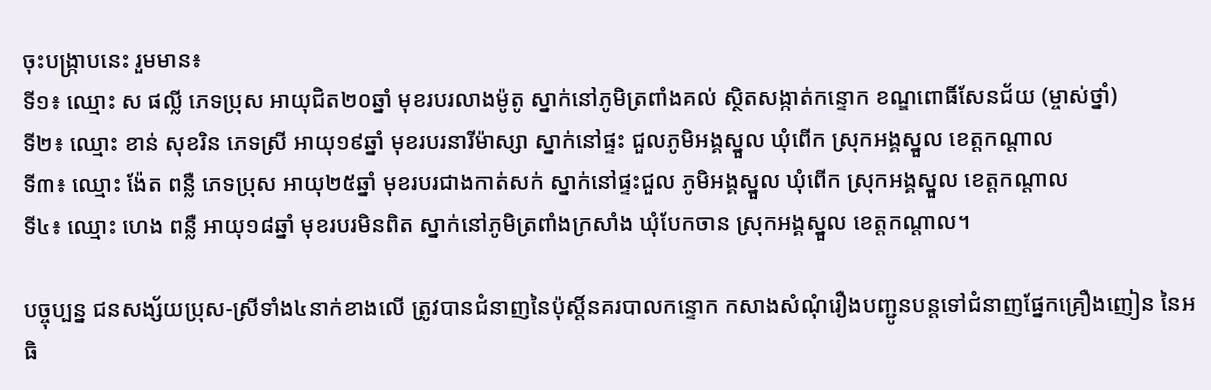ចុះបង្ក្រាបនេះ រួមមាន៖
ទី១៖ ឈ្មោះ ស ផល្លី ភេទប្រុស អាយុជិត២០ឆ្នាំ មុខរបរលាងម៉ូតូ ស្នាក់នៅភូមិត្រពាំងគល់ ស្ថិតសង្កាត់កន្ទោក ខណ្ឌពោធិ៍សែនជ័យ (ម្ចាស់ថ្នាំ)
ទី២៖ ឈ្មោះ ខាន់ សុខរិន ភេទស្រី អាយុ១៩ឆ្នាំ មុខរបរនារីម៉ាស្សា ស្នាក់នៅផ្ទះ ជួលភូមិអង្គស្នួល ឃុំពើក ស្រុកអង្គស្នួល ខេត្តកណ្តាល
ទី៣៖ ឈ្មោះ ង៉ែត ពន្លឺ ភេទប្រុស អាយុ២៥ឆ្នាំ មុខរបរជាងកាត់សក់ ស្នាក់នៅផ្ទះជួល ភូមិអង្គស្នួល ឃុំពើក ស្រុកអង្គស្នួល ខេត្តកណ្តាល
ទី៤៖ ឈ្មោះ ហេង ពន្លឺ អាយុ១៨ឆ្នាំ មុខរបរមិនពិត ស្នាក់នៅភូមិត្រពាំងក្រសាំង ឃុំបែកចាន ស្រុកអង្គស្នួល ខេត្តកណ្តាល។

បច្ចុប្បន្ន ជនសង្ស័យប្រុស-ស្រីទាំង៤នាក់ខាងលើ ត្រូវបានជំនាញនៃប៉ុស្តិ៍នគរបាលកន្ទោក កសាងសំណុំរឿងបញ្ជូនបន្តទៅជំនាញផ្នែកគ្រឿងញៀន នៃអធិ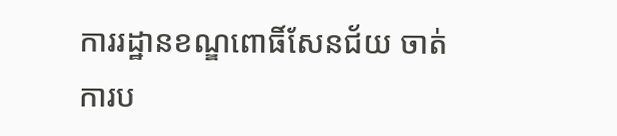ការរដ្ឋានខណ្ឌពោធិ៍សែនជ័យ ចាត់ការប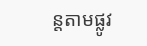ន្តតាមផ្លូវ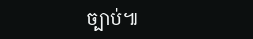ច្បាប់៕